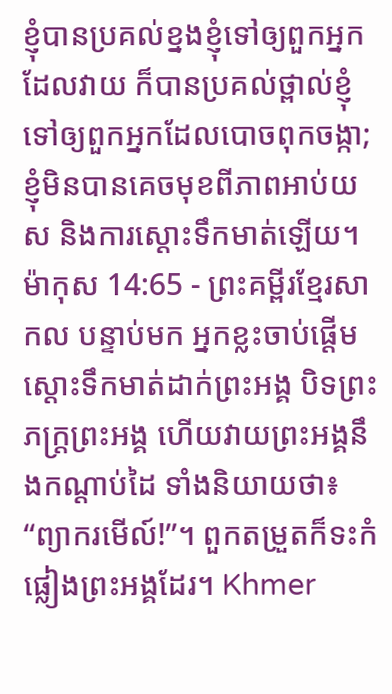ខ្ញុំបានប្រគល់ខ្នងខ្ញុំទៅឲ្យពួកអ្នកដែលវាយ ក៏បានប្រគល់ថ្ពាល់ខ្ញុំទៅឲ្យពួកអ្នកដែលបោចពុកចង្កា; ខ្ញុំមិនបានគេចមុខពីភាពអាប់យស និងការស្ដោះទឹកមាត់ឡើយ។
ម៉ាកុស 14:65 - ព្រះគម្ពីរខ្មែរសាកល បន្ទាប់មក អ្នកខ្លះចាប់ផ្ដើមស្ដោះទឹកមាត់ដាក់ព្រះអង្គ បិទព្រះភក្ត្រព្រះអង្គ ហើយវាយព្រះអង្គនឹងកណ្ដាប់ដៃ ទាំងនិយាយថា៖ “ព្យាករមើល៍!”។ ពួកតម្រួតក៏ទះកំផ្លៀងព្រះអង្គដែរ។ Khmer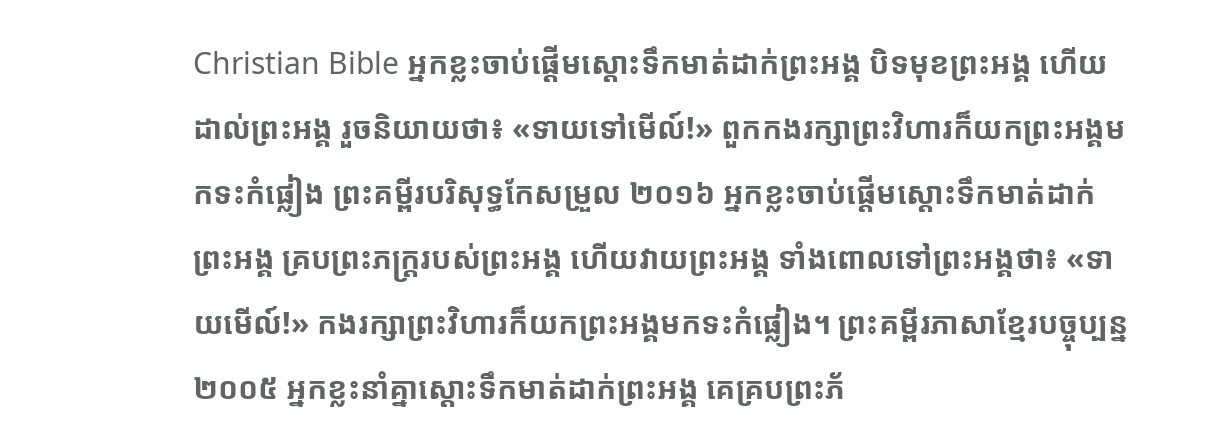Christian Bible អ្នកខ្លះចាប់ផ្ដើមស្ដោះទឹកមាត់ដាក់ព្រះអង្គ បិទមុខព្រះអង្គ ហើយដាល់ព្រះអង្គ រួចនិយាយថា៖ «ទាយទៅមើល៍!» ពួកកងរក្សាព្រះវិហារក៏យកព្រះអង្គមកទះកំផ្លៀង ព្រះគម្ពីរបរិសុទ្ធកែសម្រួល ២០១៦ អ្នកខ្លះចាប់ផ្ដើមស្តោះទឹកមាត់ដាក់ព្រះអង្គ គ្របព្រះភក្ត្ររបស់ព្រះអង្គ ហើយវាយព្រះអង្គ ទាំងពោលទៅព្រះអង្គថា៖ «ទាយមើល៍!» កងរក្សាព្រះវិហារក៏យកព្រះអង្គមកទះកំផ្លៀង។ ព្រះគម្ពីរភាសាខ្មែរបច្ចុប្បន្ន ២០០៥ អ្នកខ្លះនាំគ្នាស្ដោះទឹកមាត់ដាក់ព្រះអង្គ គេគ្របព្រះភ័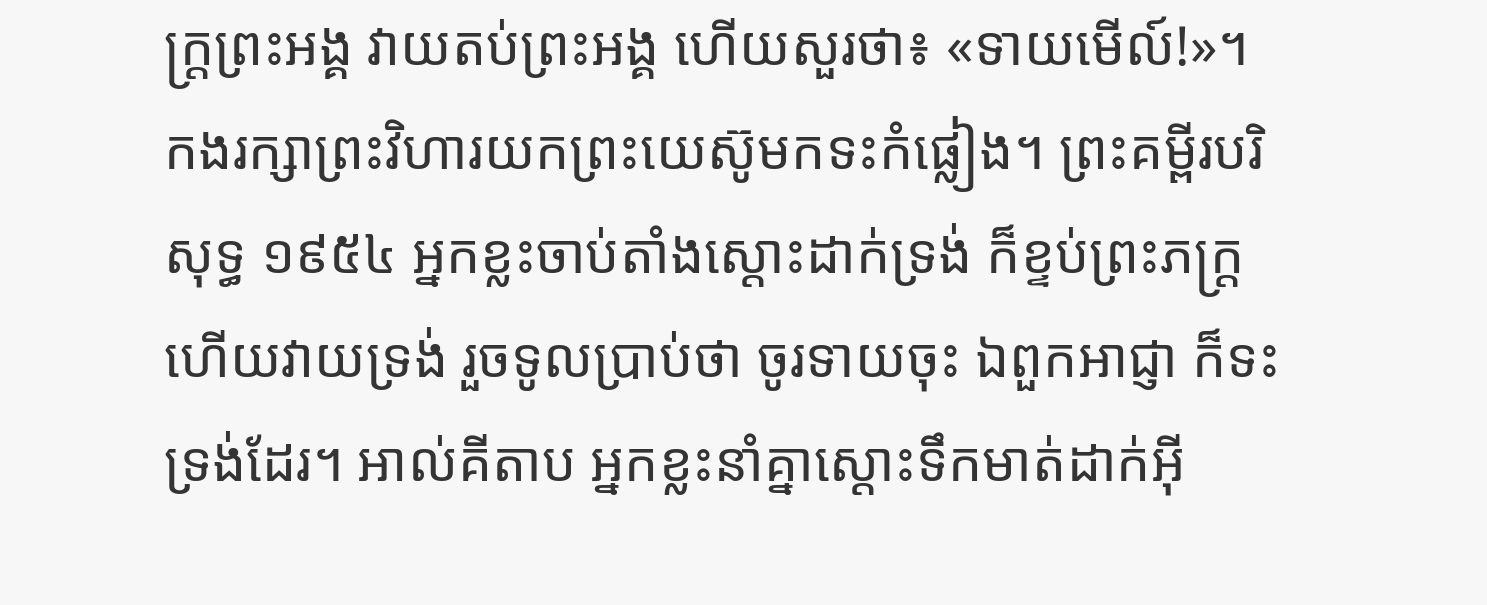ក្ត្រព្រះអង្គ វាយតប់ព្រះអង្គ ហើយសួរថា៖ «ទាយមើល៍!»។ កងរក្សាព្រះវិហារយកព្រះយេស៊ូមកទះកំផ្លៀង។ ព្រះគម្ពីរបរិសុទ្ធ ១៩៥៤ អ្នកខ្លះចាប់តាំងស្តោះដាក់ទ្រង់ ក៏ខ្ទប់ព្រះភក្ត្រ ហើយវាយទ្រង់ រួចទូលប្រាប់ថា ចូរទាយចុះ ឯពួកអាជ្ញា ក៏ទះទ្រង់ដែរ។ អាល់គីតាប អ្នកខ្លះនាំគ្នាស្ដោះទឹកមាត់ដាក់អ៊ី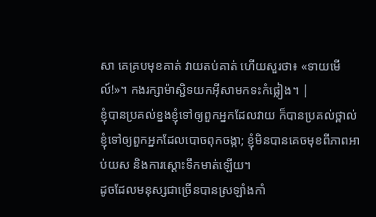សា គេគ្របមុខគាត់ វាយតប់គាត់ ហើយសួរថា៖ «ទាយមើល៍!»។ កងរក្សាម៉ាស្ជិទយកអ៊ីសាមកទះកំផ្លៀង។ |
ខ្ញុំបានប្រគល់ខ្នងខ្ញុំទៅឲ្យពួកអ្នកដែលវាយ ក៏បានប្រគល់ថ្ពាល់ខ្ញុំទៅឲ្យពួកអ្នកដែលបោចពុកចង្កា; ខ្ញុំមិនបានគេចមុខពីភាពអាប់យស និងការស្ដោះទឹកមាត់ឡើយ។
ដូចដែលមនុស្សជាច្រើនបានស្រឡាំងកាំ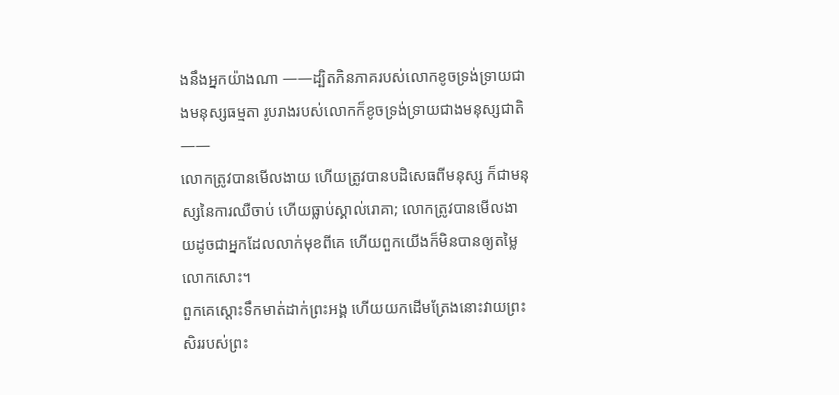ងនឹងអ្នកយ៉ាងណា ——ដ្បិតភិនភាគរបស់លោកខូចទ្រង់ទ្រាយជាងមនុស្សធម្មតា រូបរាងរបស់លោកក៏ខូចទ្រង់ទ្រាយជាងមនុស្សជាតិ——
លោកត្រូវបានមើលងាយ ហើយត្រូវបានបដិសេធពីមនុស្ស ក៏ជាមនុស្សនៃការឈឺចាប់ ហើយធ្លាប់ស្គាល់រោគា; លោកត្រូវបានមើលងាយដូចជាអ្នកដែលលាក់មុខពីគេ ហើយពួកយើងក៏មិនបានឲ្យតម្លៃលោកសោះ។
ពួកគេស្ដោះទឹកមាត់ដាក់ព្រះអង្គ ហើយយកដើមត្រែងនោះវាយព្រះសិររបស់ព្រះ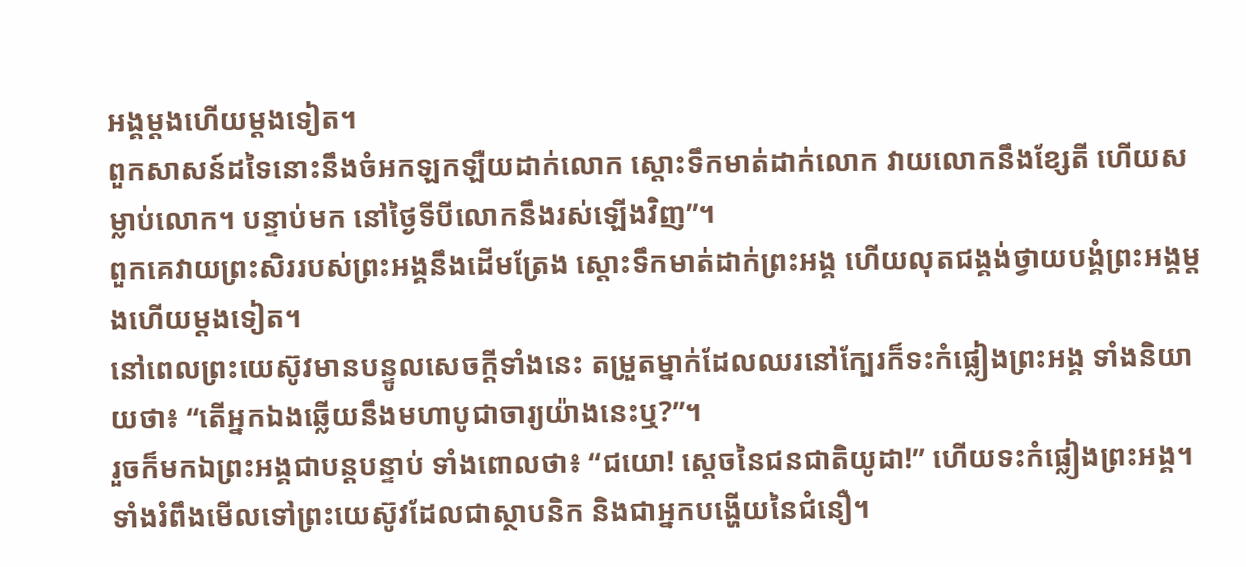អង្គម្ដងហើយម្ដងទៀត។
ពួកសាសន៍ដទៃនោះនឹងចំអកឡកឡឺយដាក់លោក ស្ដោះទឹកមាត់ដាក់លោក វាយលោកនឹងខ្សែតី ហើយសម្លាប់លោក។ បន្ទាប់មក នៅថ្ងៃទីបីលោកនឹងរស់ឡើងវិញ”។
ពួកគេវាយព្រះសិររបស់ព្រះអង្គនឹងដើមត្រែង ស្ដោះទឹកមាត់ដាក់ព្រះអង្គ ហើយលុតជង្គង់ថ្វាយបង្គំព្រះអង្គម្ដងហើយម្ដងទៀត។
នៅពេលព្រះយេស៊ូវមានបន្ទូលសេចក្ដីទាំងនេះ តម្រួតម្នាក់ដែលឈរនៅក្បែរក៏ទះកំផ្លៀងព្រះអង្គ ទាំងនិយាយថា៖ “តើអ្នកឯងឆ្លើយនឹងមហាបូជាចារ្យយ៉ាងនេះឬ?”។
រួចក៏មកឯព្រះអង្គជាបន្តបន្ទាប់ ទាំងពោលថា៖ “ជយោ! ស្ដេចនៃជនជាតិយូដា!” ហើយទះកំផ្លៀងព្រះអង្គ។
ទាំងរំពឹងមើលទៅព្រះយេស៊ូវដែលជាស្ថាបនិក និងជាអ្នកបង្ហើយនៃជំនឿ។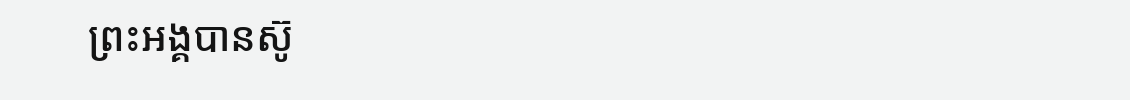ព្រះអង្គបានស៊ូ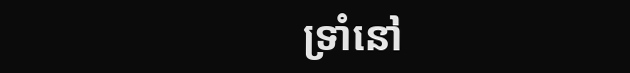ទ្រាំនៅ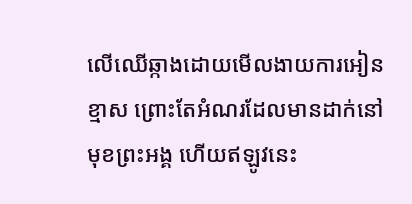លើឈើឆ្កាងដោយមើលងាយការអៀនខ្មាស ព្រោះតែអំណរដែលមានដាក់នៅមុខព្រះអង្គ ហើយឥឡូវនេះ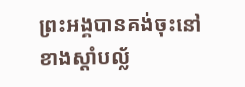ព្រះអង្គបានគង់ចុះនៅខាងស្ដាំបល្ល័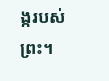ង្ករបស់ព្រះ។